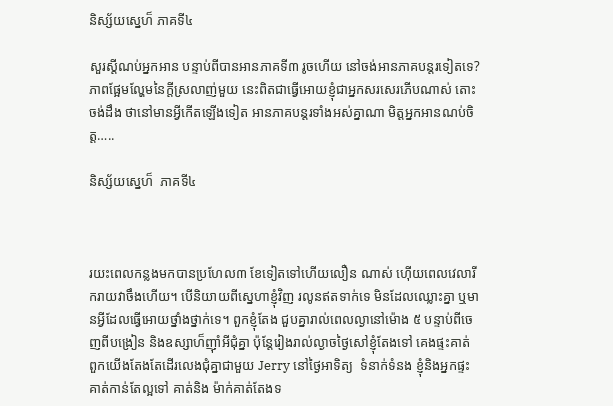និស្ស័យស្នេហ៏ ភាគទី៤

សួរស្តីណប់អ្នកអាន បន្ទាប់ពីបានអានភាគទី៣ រូចហើយ នៅចង់អានភាគបន្តរទៀតទេ? ភាពផ្អែមល្ហែមនៃក្តីស្រលាញ់មួយ នេះពិតជាធ្វើអោយខ្ញុំជាអ្នកសរសេរភើបណាស់ តោះចង់ដឹង ថានៅមានអ្វីកើតឡើងទៀត អានភាគបន្តរទាំងអស់គ្នាណា មិត្តអ្នកអានណប់ចិត្ត…..

និស្ស័យស្នេហ៏  ភាគទី៤



រយះពេលកន្លងមកបានប្រហែល៣ ខែទៀតទៅហើយលឿន ណាស់ ហ៊ើយពេលវេលារីករាយវាចឹងហើយ។ បើនិយាយពីស្នេហាខ្ញុំវិញ រលូនឥតទាក់ទេ មិនដែលឈ្លោះគ្នា ឬមានអ្វីដែលធ្វើអោយថ្នាំងថ្នាក់ទេ។ ពួកខ្ញុំតែង ជួបគ្នារាល់ពេលល្ងានៅម៉ោង ៥ បន្ទាប់ពីចេញពីបង្រៀន និងឧស្សាហ៏ញ៉ាំអីជុំគ្នា ប៉ុន្តែរៀងរាល់ល្ងាចថ្ងៃសៅខ្ញុំតែងទៅ គេងផ្ទះគាត់ ពួកយើងតែងតែដើរលេងជុំគ្នាជាមួយ Jerry នៅថ្ងៃអាទិត្យ  ទំនាក់ទំនង ខ្ញុំនិងអ្នកផ្ទះគាត់កាន់តែល្អទៅ គាត់និង ម៉ាក់គាត់តែងទ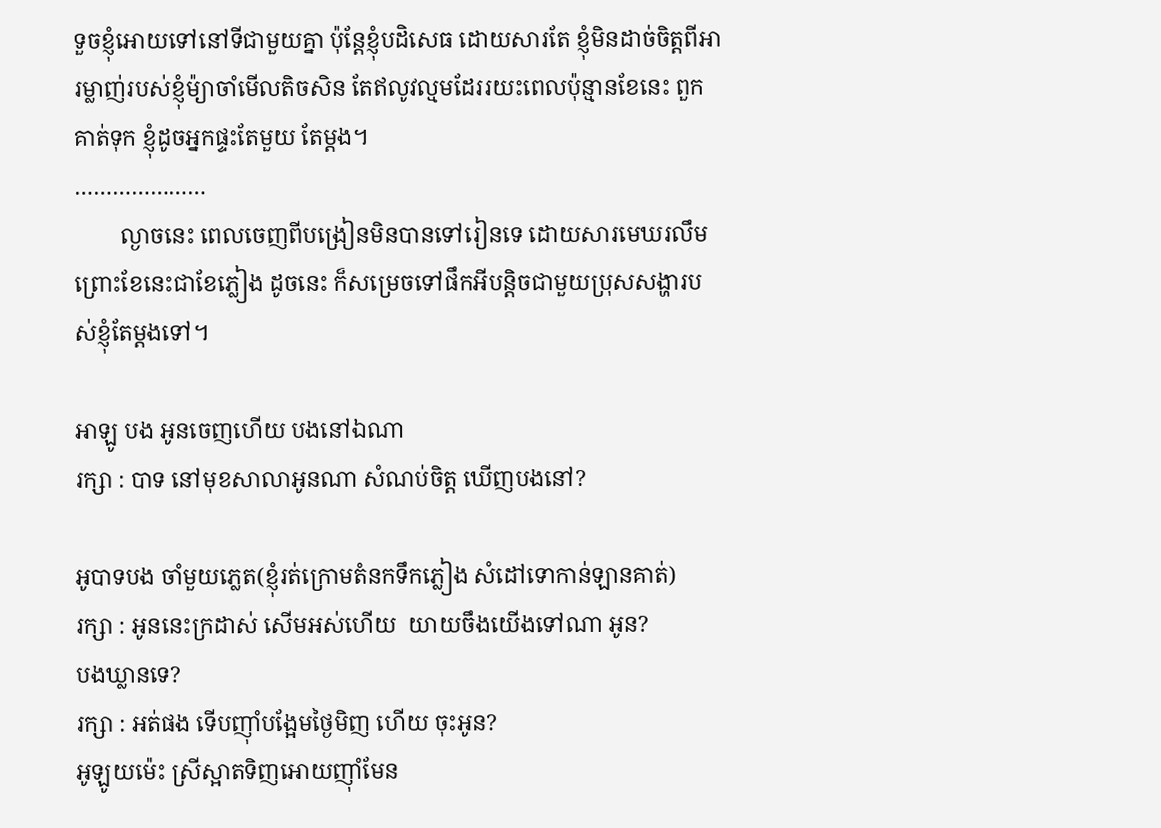ទួចខ្ញុំអោយទៅនៅទីជាមួយគ្នា ប៉ុន្តែខ្ញុំបដិសេធ ដោយសារតែ ខ្ញុំមិនដាច់ចិត្តពីអារម្លាញ់របស់ខ្ញុំម៉្យាចាំមើលតិចសិន តែឥលូវល្មមដែររយះពេលប៉ុន្មានខែនេះ ពួកគាត់ទុក ខ្ញុំដូចអ្នកផ្ទះតែមួយ តែម្តង។
…………………
        ល្ងាចនេះ ពេលចេញពីបង្រៀនមិនបានទៅរៀនទេ ដោយសារមេឃរលឹម ព្រោះខែនេះជាខែភ្លៀង ដូចនេះ ក៏សម្រេចទៅផឹកអីបន្តិចជាមួយប្រុសសង្ហារបស់ខ្ញុំតែម្តងទៅ។

អាឡូ បង អូនចេញហើយ បងនៅឯណា
រក្សា : បាទ នៅមុខសាលាអូនណា សំណប់ចិត្ត ឃើញបងនៅ?

អូបាទបង ចាំមួយភ្លេត(ខ្ញុំរត់ក្រោមតំនកទឹកភ្លៀង សំដៅទោកាន់ឡានគាត់)
រក្សា : អូននេះក្រដាស់ សើមអស់ហើយ  យាយចឹងយើងទៅណា អូន?
បងឃ្លានទេ?
រក្សា : អត់ផង ទើបញ៉ាំបង្អែមថ្ងៃមិញ ហើយ ចុះអូន?
អូឡូយម៉េះ ស្រីស្អាតទិញអោយញ៉ាំមែន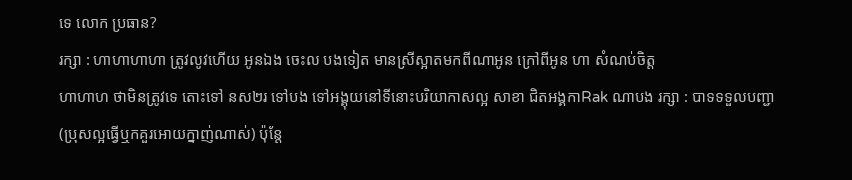ទេ លោក ប្រធាន?
រក្សា : ហាហាហាហា ត្រូវលូវហើយ អូនឯង ចេះល បងទៀត មានស្រីស្អាតមកពីណាអូន ក្រៅពីអូន ហា សំណប់ចិត្ត
ហាហាហ ថាមិនត្រូវទេ តោះទៅ នស២រ ទៅបង ទៅអង្គុយនៅទីនោះបរិយាកាសល្អ សាខា ជិតអង្គកាRak ណាបង រក្សា : បាទទទួលបញ្ជា(ប្រុសល្អធ្វើឬកគួរអោយក្នាញ់ណាស់) ប៉ុន្តែ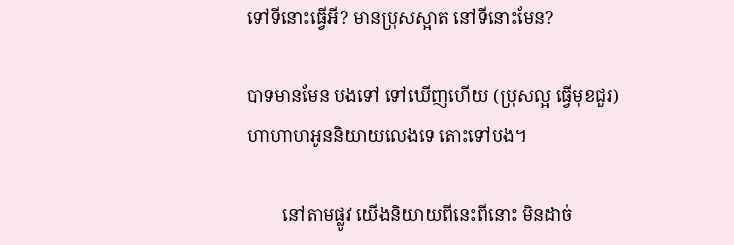ទៅទីនោះធ្វើអី? មានប្រុសស្អាត នៅទីនោះមែន?

បាទមានមែន បងទៅ ទៅឃើញហើយ (ប្រុសល្អ ធ្វើមុខជួរ)
ហាហាហអូននិយាយលេងទេ តោះទៅបង។

        នៅតាមផ្លូវ យើងនិយាយពីនេះពីនោះ មិនដាច់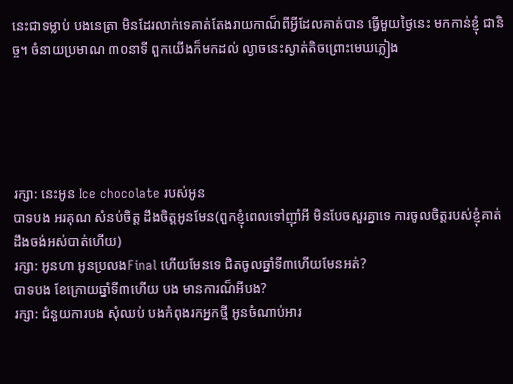នេះជាទម្លាប់ បងនេត្រា មិនដែរលាក់ទេគាត់តែងរាយកាណ៏ពីអ្វីដែលគាត់បាន ធ្វើមួយថ្ងៃនេះ មកកាន់ខ្ញុំ ជានិច្ច។ ចំនាយប្រមាណ ៣០នាទី ពួកយើងក៏មកដល់ ល្ងាចនេះស្ងាត់តិចព្រោះមេឃភ្លៀង





រក្សា: នេះអូន Ice chocolate របស់អូន
បាទបង អរគុណ សំនប់ចិត្ត ដឹងចិត្តអូនមែន(ពួកខ្ញុំពេលទៅញ៉ាំអី មិនបែចសួរគ្នាទេ ការចូលចិត្តរបស់ខ្ញុំគាត់ដឹងចង់អស់បាត់ហើយ)
រក្សា: អូនហា អូនប្រលងFinal ហើយមែនទេ ជិតចូលឆ្នាំទី៣ហើយមែនអត់?
បាទបង ខែក្រោយឆ្នាំទី៣ហើយ បង មានការណ៏អីបង?
រក្សា: ជំនួយការបង សុំឈប់ បងកំពុងរកអ្នកថ្មី អូនចំណាប់អារ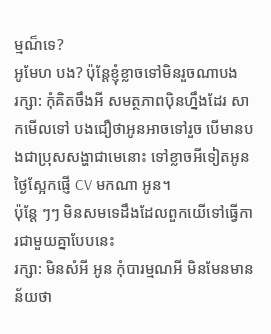ម្មណ៏ទេ?
អូមែហ បង? ប៉ុន្តែខ្ញុំខ្លាចទៅមិនរួចណាបង
រក្សា: កុំគិតចឹងអី សមត្ថភាពប៉ិនហ្នឹងដែរ សាកមើលទៅ បងជឿថាអូនអាចទៅរួច បើមានបងជាប្រុសសង្ហាជាមេនោះ ទៅខ្លាចអីទៀតអូន ថ្ងៃស្អែកផ្ញើ CV មកណា អូន។
ប៉ុន្តែ ៗៗ មិនសមទេដឹងដែលពួកយើទៅធ្វើការជាមួយគ្នាបែបនេះ
រក្សា: មិនសំអី អូន កុំបារម្មណអី មិនមែនមានន័យថា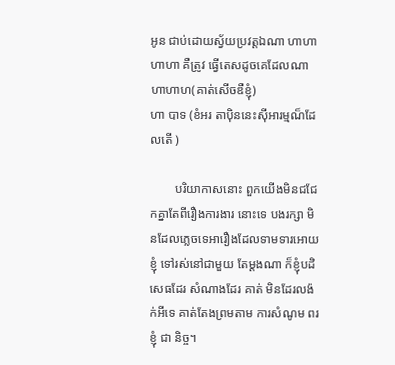អូន ជាប់ដោយស័្វយប្រវត្តឯណា ហាហាហាហា គឺត្រូវ ធ្វើតេសដូចគេដែលណា ហាហាហ(គាត់សើចឌឺខ្ញុំ)
ហា បាទ (ខំអរ តាប៉ិននេះស៊ីអារម្មណ៏ដែលតើ )

        បរិយាកាសនោះ ពួកយើងមិនជជែកគ្នាតែពីរឿងការងារ នោះទេ បងរក្សា មិនដែលភ្លេចទេអារឿងដែលទាមទារអោយខ្ញុំ ទៅរស់នៅជាមួយ តែម្តងណា ក៏ខ្ញុំបដិសេធដែរ សំណាងដែរ គាត់ មិនដែរលង៉ក់អីទេ គាត់តែងព្រមតាម ការសំណូម ពរខ្ញុំ ជា និច្ច។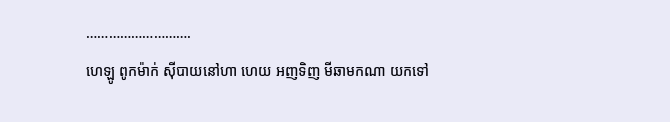……………………….
ហេឡូ ពូកម៉ាក់ ស៊ីបាយនៅហា ហេយ អញទិញ មីឆាមកណា យកទៅ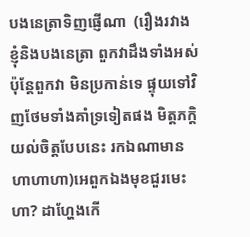បងនេត្រាទិញផ្ញើណា  (រឿងរវាងខ្ញុំនិងបងនេត្រា ពួកវាដឹងទាំងអស់ ប៉ុន្តែពួកវា មិនប្រកាន់ទេ ផ្ទុយទៅវិញថែមទាំងគាំទ្រទៀតផង មិត្តភក្តិយល់ចិត្តបែបនេះ រកឯណាមាន ហាហាហា)អេពួកឯងមុខជួរមេះហា? ដាហ្ហែងកើ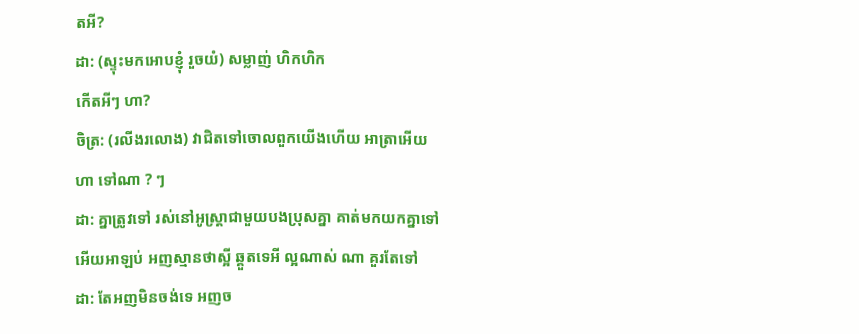តអី?
ដា: (ស្ទុះមកអោបខ្ញុំ រួចយំ) សម្លាញ់ ហិកហិក
កើតអីៗ ហា?
ចិត្រ: (រលីងរលោង) វាជិតទៅចោលពួកយើងហើយ អាត្រាអើយ
ហា ទៅណា ? ៗ
ដា: គ្នាត្រូវទៅ រស់នៅអូស្ត្រាជាមួយបងប្រុសគ្នា គាត់មកយកគ្នាទៅ
អើយអាឡប់ អញស្មានថាស្អី ឆ្គួតទេអី ល្អណាស់ ណា គួរតែទៅ
ដា: តែអញមិនចង់ទេ អញច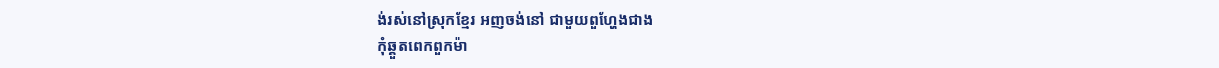ង់រស់នៅស្រុកខ្មែរ អញចង់នៅ ជាមួយពួហ្ហែងជាង
កុំឆ្គួតពេកពួកម៉ា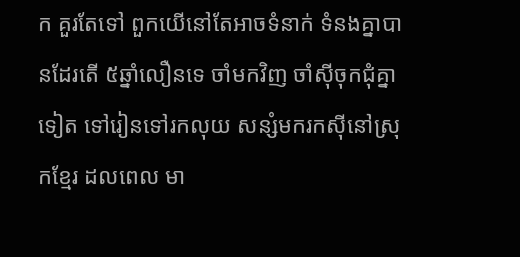ក គួរតែទៅ ពួកយើនៅតែអាចទំនាក់ ទំនងគ្នាបានដែរតើ ៥ឆ្នាំលឿនទេ ចាំមកវិញ ចាំស៊ីចុកជុំគ្នាទៀត ទៅរៀនទៅរកលុយ សន្សំមករកស៊ីនៅស្រុកខ្មែរ ដលពេល មា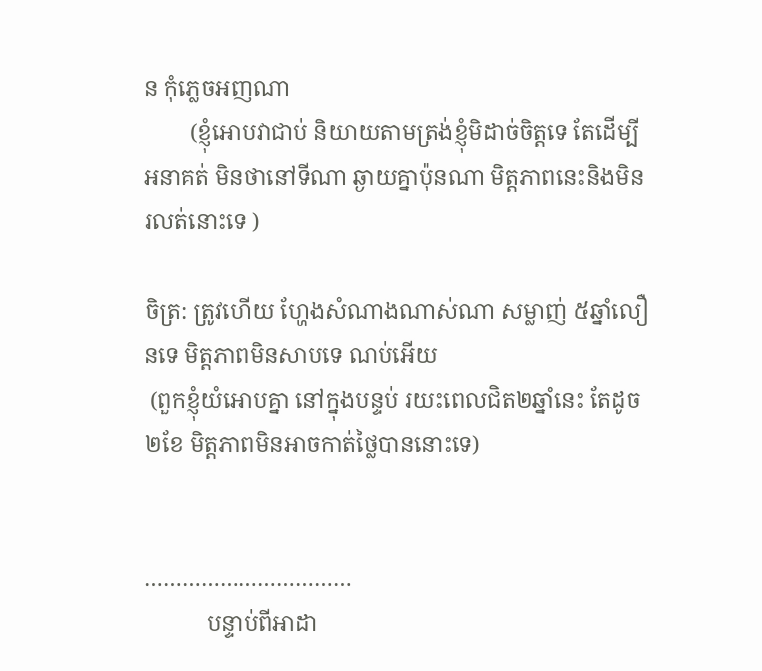ន កុំភ្លេចអញណា
        (ខ្ញុំអោបវាជាប់ និយាយតាមត្រង់ខ្ញុំមិដាច់ចិត្តទេ តែដើម្បីអនាគត់ មិនថានៅទីណា ឆ្ងាយគ្នាប៉ុនណា មិត្តភាពនេះនិងមិនរលត់នោះទេ )

ចិត្រ: ត្រូវហើយ ហ្ហែងសំណាងណាស់ណា សម្លាញ់ ៥ឆ្នាំលឿនទេ មិត្តភាពមិនសាបទេ ណប់អើយ
 (ពួកខ្ញុំយំអោបគ្នា នៅក្នុងបន្ទប់ រយះពេលជិត២ឆ្នាំនេះ តែដូច២ខែ មិត្តភាពមិនអាចកាត់ថ្លៃបាននោះទេ)


……………………………
           បន្ទាប់ពីអាដា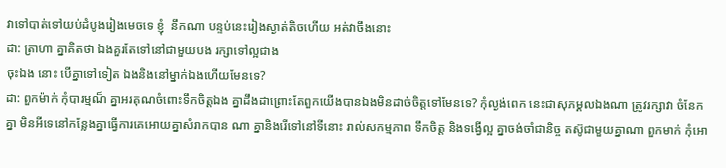វាទៅបាត់ទៅយប់ដំបូងរៀងមេចទេ ខ្ញុំ  នឹកណា បន្ទប់នេះរៀងស្ងាត់តិចហើយ អត់វាចឹងនោះ
ដា: ត្រាហា គ្នាគិតថា ឯងគួរតែទៅនៅជាមួយបង រក្សាទៅល្អជាង
ចុះឯង នោះ បើគ្នាទៅទៀត ឯងនិងនៅម្នាក់ឯងហើយមែនទេ?
ដា: ពួកម៉ាក់ កុំបារម្មណ៏ គ្នាអរគុណចំពោះទឹកចិត្តឯង គ្នាដឹងដាព្រោះតែពួកយើងបានឯងមិនដាច់ចិត្តទៅមែនទេ? កុំល្ងង់ពេក នេះជាសុភម្គលឯងណា ត្រូវរក្សាវា ចំនែកគ្នា មិនអីទេនៅកន្លែងគ្នាធ្វើការគេអោយគ្នាសំរាកបាន ណា គ្នានិងរើទៅនៅទីនោះ រាល់សកម្មភាព ទឹកចិត្ត និងទង្វើល្អ គ្នាចង់ចាំជានិច្ច តស៊ូជាមួយគ្នាណា ពួកមាក់ កុំអោ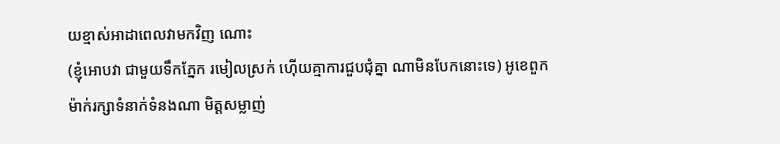យខ្មាស់អាដាពេលវាមកវិញ ណោះ
(ខ្ញុំអោបវា ជាមួយទឹកភ្នែក រមៀលស្រក់ ហ៊ើយគ្មាការជួបជុំគ្នា ណាមិនបែកនោះទេ) អូខេពួកម៉ាក់រក្សាទំនាក់ទំនងណា មិត្តសម្លាញ់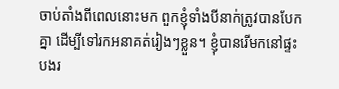ចាប់តាំងពីពេលនោះមក ពួកខ្ញុំទាំងបីនាក់ត្រូវបានបែកគ្នា ដើម្បីទៅរកអនាគត់រៀងៗខ្លួន។ ខ្ញុំបានរើមកនៅផ្ទះបងរ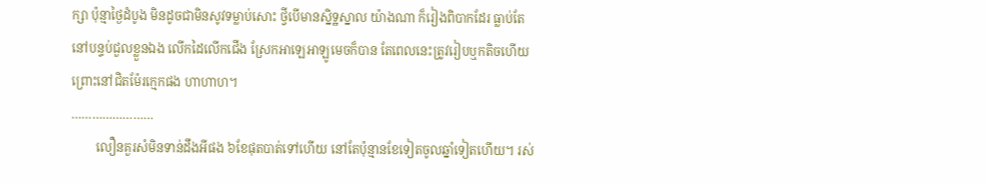ក្សា ប៉ុន្មាថ្ងៃដំបូង មិនដូចជាមិនសូវទម្លាប់សោះ ថ្វីបើមានស្និទ្ឋស្នាល យ៉ាងណា ក៏រៀងពិបាកដែរ ធ្លាប់តែនៅបន្ទប់ជួលខ្លួនឯង លើកដៃលើកជើង ស្រែកអាឡេអាឡូមេចក៏បាន តែពេលនេះត្រូវរៀបឬកតិចហើយ ព្រោះនៅជិតម៉ែរក្មេកផង ហាហាហ។
……………………
        លឿនគួរសំមិនទាន់ដឹងអីផង ៦ខែផុតបាត់ទៅហើយ នៅតែប៉ុន្មានខែទៀតចូលឆ្នាំទៀតហើយ។ រស់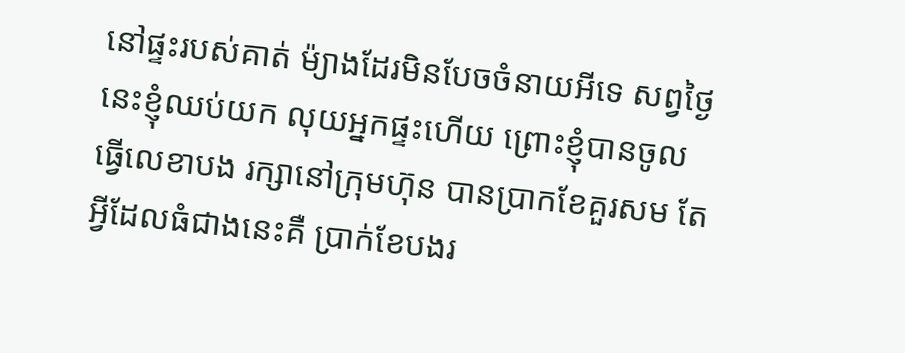នៅផ្ទះរបស់គាត់ ម៉្យាងដែរមិនបែចចំនាយអីទេ សព្វថ្ងៃនេះខ្ញុំឈប់យក លុយអ្នកផ្ទះហើយ ព្រោះខ្ញុំបានចូលធ្វើលេខាបង រក្សានៅក្រុមហ៊ុន បានប្រាកខែគួរសម តែអ្វីដែលធំជាងនេះគឺ ប្រាក់ខែបងរ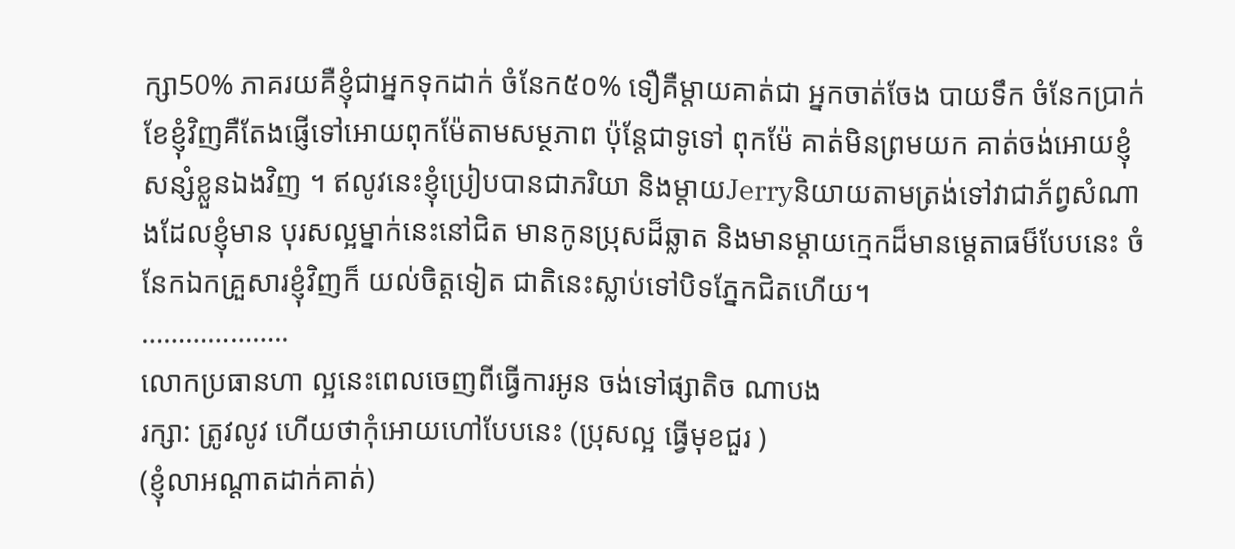ក្សា50% ភាគរយគឺខ្ញុំជាអ្នកទុកដាក់ ចំនែក៥០% ទឿគឺម្តាយគាត់ជា អ្នកចាត់ចែង បាយទឹក ចំនែកប្រាក់ខែខ្ញុំវិញគឺតែងផ្ញើទៅអោយពុកម៉ែតាមសម្ថភាព ប៉ុន្តែជាទូទៅ ពុកម៉ែ គាត់មិនព្រមយក គាត់ចង់អោយខ្ញុំសន្សំខ្លួនឯងវិញ ។ ឥលូវនេះខ្ញុំប្រៀបបានជាភរិយា និងម្តាយJerryនិយាយតាមត្រង់ទៅវាជាភ័ព្វសំណាងដែលខ្ញុំមាន បុរសល្អម្នាក់នេះនៅជិត មានកូនប្រុសដ៏ឆ្លាត និងមានម្តាយក្មេកដ៏មានមេ្តតាធម៏បែបនេះ ចំនែកឯកគ្រួសារខ្ញុំវិញក៏ យល់ចិត្តទៀត ជាតិនេះស្លាប់ទៅបិទភ្នែកជិតហើយ។
………………..
លោកប្រធានហា ល្អនេះពេលចេញពីធ្វើការអូន ចង់ទៅផ្សាតិច ណាបង
រក្សា: ត្រូវលូវ ហើយថាកុំអោយហៅបែបនេះ (ប្រុសល្អ ធ្វើមុខជួរ )
(ខ្ញុំលាអណ្តាតដាក់គាត់)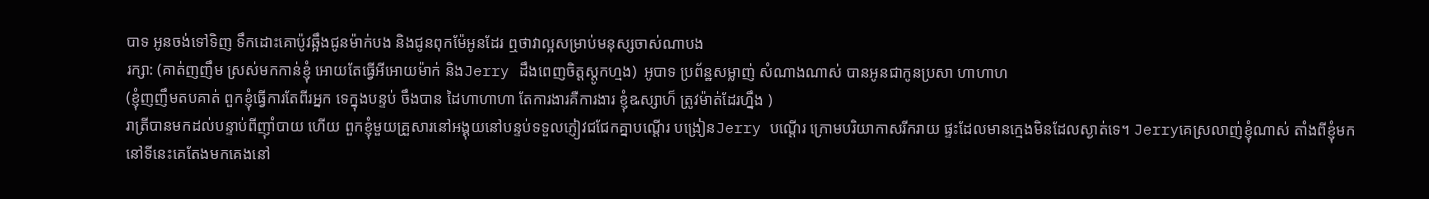បាទ អូនចង់ទៅទិញ ទឹកដោះគោប៉ូវឆ្អឹងជូនម៉ាក់បង និងជូនពុកម៉ែអូនដែរ ឮថាវាល្អសម្រាប់មនុស្សចាស់ណាបង
រក្សា: (គាត់ញញឹម ស្រស់មកកាន់ខ្ញុំ អោយតែធ្វើអីអោយម៉ាក់ និងJerry ដឹងពេញចិត្តស្តូកហ្មង)  អូបាទ ប្រព័ន្ឋសម្លាញ់ សំណាងណាស់ បានអូនជាកូនប្រសា ហាហាហ
(ខ្ញុំញញឹមតបគាត់ ពួកខ្ញុំធ្វើការតែពីរអ្នក ទេក្នុងបន្ទប់ ចឹងបាន ដៃហាហាហា តែការងារគឺការងារ ខ្ញុំឩស្សាហ៏ ត្រូវម៉ាត់ដែរហ្នឹង )
រាត្រីបានមកដល់បន្ទាប់ពីញ៉ាំបាយ ហើយ ពួកខ្ញុំមួយគ្រួសារនៅអង្គុយនៅបន្ទប់ទទួលភ្ញៀវជជែកគ្នាបណ្តើរ បង្រៀនJerry បណ្តើរ ក្រោមបរិយាកាសរីករាយ ផ្ទះដែលមានក្មេងមិនដែលស្ងាត់ទេ។ Jerryគេស្រលាញ់ខ្ញុំណាស់ តាំងពីខ្ញុំមកនៅទីនេះគេតែងមកគេងនៅ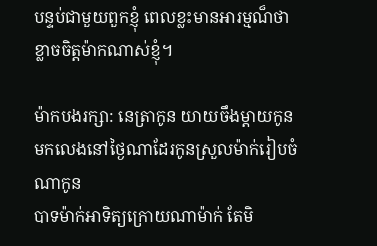បន្ទប់ជាមួយពួកខ្ញុំ ពេលខ្លះមានអារម្មណ៏ថា ខ្លាចចិត្តម៉ាកណាស់ខ្ញុំ។

ម៉ាកបងរក្សា: នេត្រាកូន យាយចឹងម្តាយកូន មកលេងនៅថ្ងៃណាដែរកូនស្រួលម៉ាក់រៀបចំណាកូន
បាទម៉ាក់អាទិត្យក្រោយណាម៉ាក់ តែមិ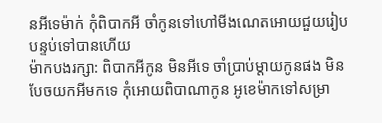នអីទេម៉ាក់ កុំពិបាកអី ចាំកូនទៅហៅមីងណេតអោយជួយរៀបបន្ទប់ទៅបានហើយ
ម៉ាកបងរក្សា: ពិបាកអីកូន មិនអីទេ ចាំប្រាប់ម្តាយកូនផង មិនបែចយកអីមកទេ កុំអោយពិបាណាកូន អូខេម៉ាកទៅសម្រា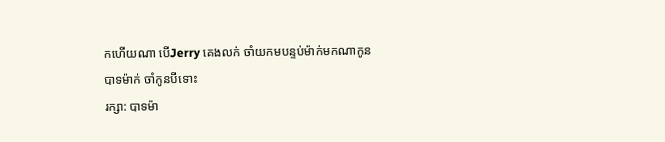កហើយណា បើJerry គេងលក់ ចាំយកមបន្ទប់ម៉ាក់មកណាកូន
បាទម៉ាក់ ចាំកូនបីទោះ
រក្សា: បាទម៉ា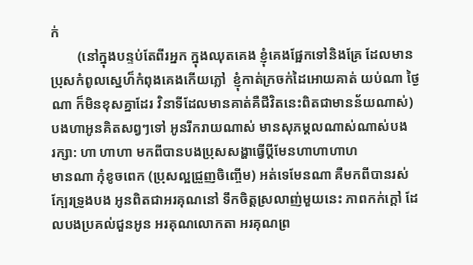ក់
        (នៅក្នុងបន្ទប់តែពីរអ្នក ក្នុងឈុតគេង ខ្ញុំគេងផ្អែកទៅនិងគ្រែ ដែលមានប្រុសកំពូលស្នេហ៏កំពុងគេងកើយភ្លៅ  ខ្ញុំកាត់ក្រចក់ដៃអោយគាត់ យប់ណា ថ្ងៃណា ក៏មិនខុសគ្នាដែរ វិនាទីដែលមានគាត់គឺជីវិតនេះពិតជាមានន័យណាស់)
បងហាអូនគិតសព្វៗទៅ អូនរីករាយណាស់ មានសុភម្គលណាស់ណាស់បង
រក្សា: ហា ហាហា មកពីបានបងប្រុសសង្ហាធ្វើប្តីមែនហាហាហាហ
មានណា កុំខូចពេក (ប្រុសល្អជ្រួញចិញ្ចើម) អត់ទេមែនណា គឺមកពីបានរស់ក្បែរទ្រូងបង អូនពិតជាអរគុណនៅ ទឹកចិត្តស្រលាញ់មួយនេះ ភាពកក់ក្តៅ ដែលបងប្រគល់ជួនអូន អរគុណលោកតា អរគុណព្រ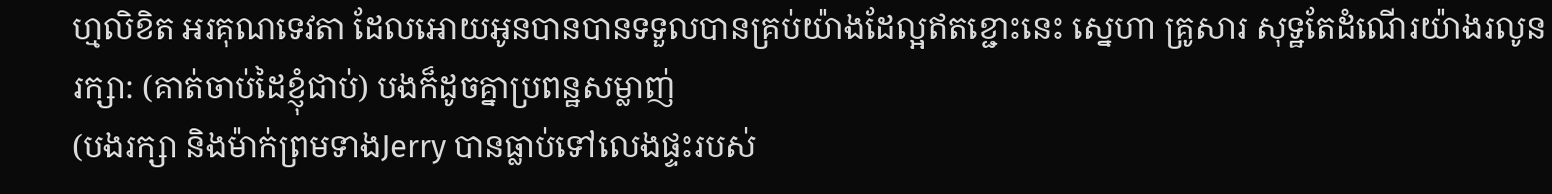ហ្មលិខិត អរគុណទេវតា ដែលអោយអូនបានបានទទួលបានគ្រប់យ៉ាងដែល្អឥតខ្ជោះនេះ ស្នេហា គ្រូសារ សុទ្ឋតែដំណើរយ៉ាងរលូន
រក្សា: (គាត់ចាប់ដៃខ្ញុំជាប់) បងក៏ដូចគ្នាប្រពន្ឋសម្លាញ់
(បងរក្សា និងម៉ាក់ព្រមទាងJerry បានធ្លាប់ទៅលេងផ្ទះរបស់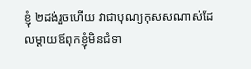ខ្ញុំ ២ដង់រួចហើយ វាជាបុណ្យកុសសណាស់ដែលម្តាយឪពុកខ្ញុំមិនជំទា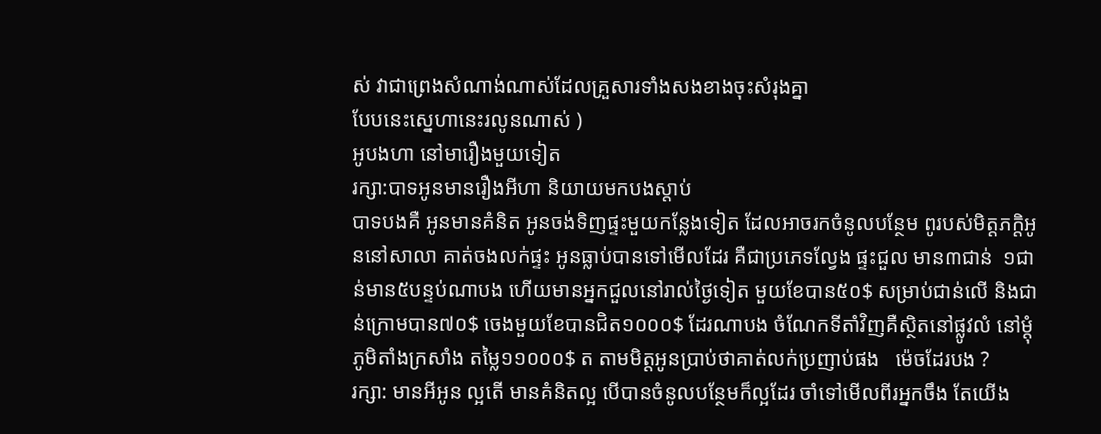ស់ វាជាព្រេងសំណាង់ណាស់ដែលគ្រួសារទាំងសងខាងចុះសំរុងគ្នា
បែបនេះស្នេហានេះរលូនណាស់ )
អូបងហា នៅមារឿងមួយទៀត
រក្សា:បាទអូនមានរឿងអីហា និយាយមកបងស្តាប់
បាទបងគឺ អូនមានគំនិត អូនចង់ទិញផ្ទះមួយកន្លែងទៀត ដែលអាចរកចំនូលបន្ថែម ពូរបស់មិត្តភក្តិអូននៅសាលា គាត់ចងលក់ផ្ទះ អូនធ្លាប់បានទៅមើលដែរ គឺជាប្រភេទល្វែង ផ្ទះជួល មាន៣ជាន់  ១ជាន់មាន៥បន្ទប់ណាបង ហើយមានអ្នកជួលនៅរាល់ថ្ងៃទៀត មួយខែបាន៥០$ សម្រាប់ជាន់លើ និងជាន់ក្រោមបាន៧០$ ចេងមួយខែបានជិត១០០០$ ដែរណាបង ចំណែកទីតាំវិញគឺស្ថិតនៅផ្លូវលំ នៅម្តុំភូមិតាំងក្រសាំង តម្លៃ១១០០០$ ត តាមមិត្តអូនប្រាប់ថាគាត់លក់ប្រញាប់ផង   ម៉េចដែរបង ?
រក្សា: មានអីអូន ល្អតើ មានគំនិតល្អ បើបានចំនូលបន្ថែមក៏ល្អដែរ ចាំទៅមើលពីរអ្នកចឹង តែយើង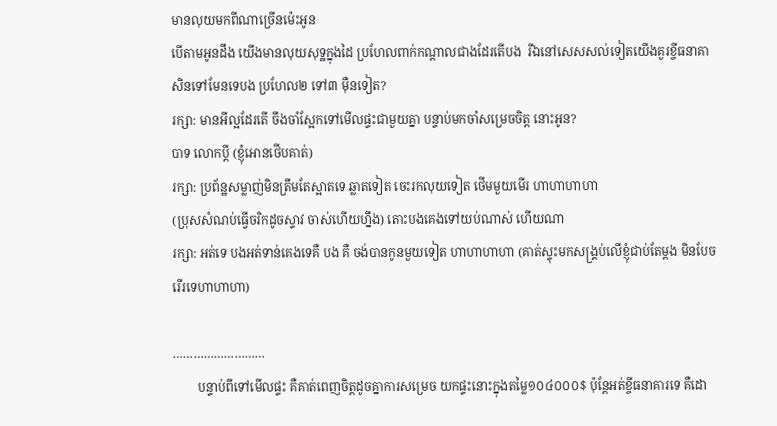មានលុយមកពីណាច្រើនម៉េះអូន
បើតាមអូនដឹង យើងមានលុយសុទ្ឋក្នុងដៃ ប្រហែលពាក់កណ្តាលជាងដែរតើបង  រីឯនៅសេសសល់ទៀតយើងគួរខ្ចីធនាគាសិនទៅមែនទេបង ប្រហែល២ ទៅ៣ ម៉ឺនទៀត?
រក្សា: មានអីល្អដែរតើ ចឹងចាំស្អែកទៅមើលផ្ទះជាមួយគ្នា បន្ទាប់មកចាំសម្រេចចិត្ត នោះអូន?
បាទ លោកប្តី (ខ្ញុំអោនថើបគាត់)
រក្សា: ប្រព័ន្ឋសម្លាញ់មិនត្រឹមតែស្អាតទេ ឆ្លាតទៀត ចេះរកលុយទៀត ថើមមួយមើរ ហាហាហាហា
(ប្រុសសំណប់ធ្វើចរិកដូចស្ទាវ ចាស់ហើយហ្នឹង) តោះបងគេងទៅយប់ណាស់ ហើយណា
រក្សា: អត់ទេ បងអត់ទាន់គេងទេគឺ បង គឺ ចង់បានកូនមួយទៀត ហាហាហាហា (គាត់ស្ទុះមកសង្គ្រប់លើខ្ញុំជាប់តែម្តង មិនបែចរើរទេហាហាហា)

………………………
        បន្ទាប់ពីទៅមើលផ្ទះ គឺគាត់ពេញចិត្តដូចគ្នាការសម្រេច យកផ្ទះនោះក្នុងតម្លៃ១០៤០០០$ ប៉ុន្តែអត់ខ្ចីធនាគារទេ គឺដោ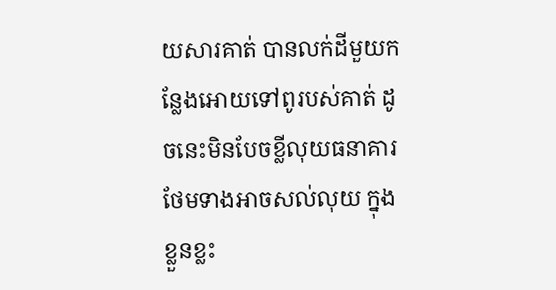យសារគាត់ បានលក់ដីមួយកន្លែងអោយទៅពូរបស់គាត់ ដូចនេះមិនបែចខ្លីលុយធនាគារ ថែមទាងអាចសល់លុយ ក្នុងខ្លួនខ្លះ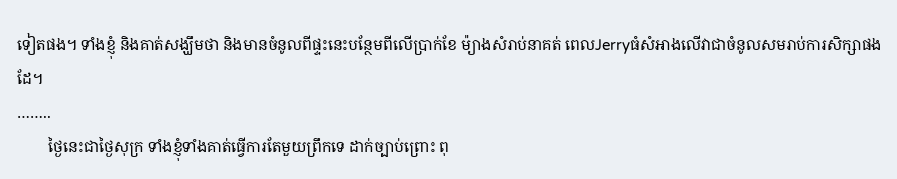ទៀតផង។ ទាំងខ្ញុំ និងគាត់សង្ឃឹមថា និងមានចំនូលពីផ្ទះនេះបន្ថែមពីលើប្រាក់ខែ ម៉្យាងសំរាប់នាគត់ ពេលJerryធំសំអាងលើវាជាចំនូលសមរាប់ការសិក្សាផងដែ។
……..
        ថ្ងៃនេះជាថ្ងៃសុក្រ ទាំងខ្ញុំទាំងគាត់ធ្វើការតែមួយព្រឹកទេ ដាក់ច្បាប់ព្រោះ ពុ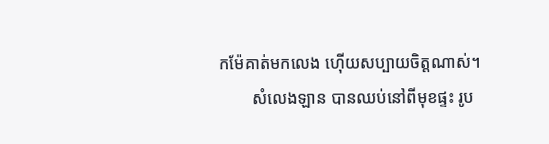កម៉ែគាត់មកលេង ហ៊ើយសប្បាយចិត្តណាស់។
        សំលេងឡាន បានឈប់នៅពីមុខផ្ទះ រូប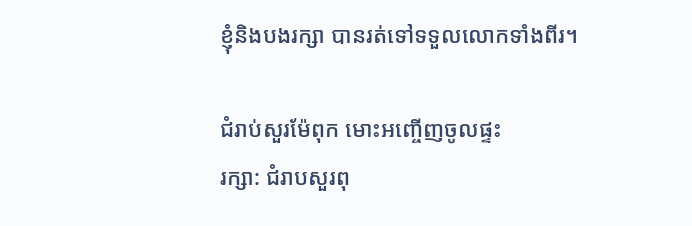ខ្ញុំនិងបងរក្សា បានរត់ទៅទទួលលោកទាំងពីរ។

ជំរាប់សួរម៉ែពុក មោះអញ្ចើញចូលផ្ទះ
រក្សា: ជំរាបសួរពុ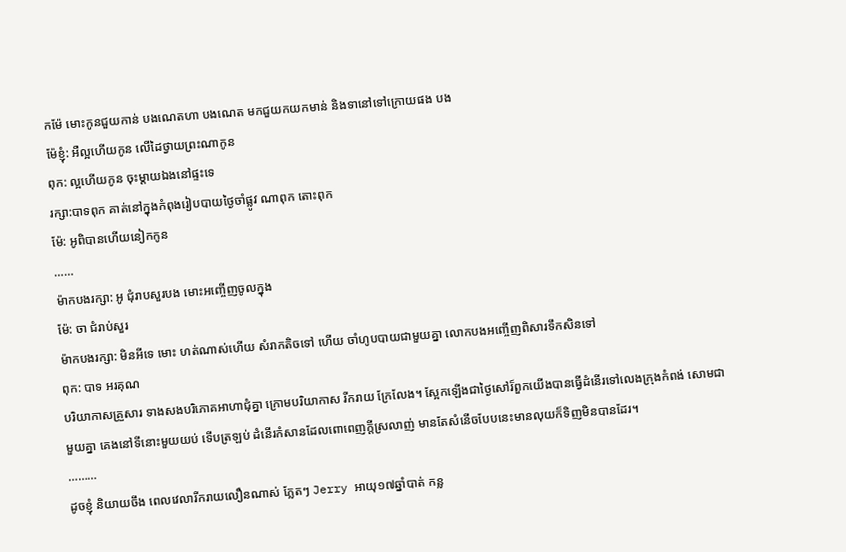កម៉ែ មោះកូនជួយកាន់ បងណេតហា បងណេត មកជួយកយកមាន់ និងទានៅទៅក្រោយផង បង
ម៉ែខ្ញុំ: អឺល្អហើយកូន លើដៃថ្វាយព្រះណាកូន
ពុក: ល្អហើយកូន ចុះម្តាយឯងនៅផ្ទះទេ
រក្សា:បាទពុក គាត់នៅក្នុងកំពុងរៀបបាយថ្ងៃចាំផ្លូវ ណាពុក តោះពុក
ម៉ែ: អូពិបានហើយនៀកកូន
……
ម៉ាកបងរក្សា: អូ ជុំរាបសួរបង មោះអញ្ចើញចូលក្នុង
ម៉ែ: ចា ជំរាប់សួរ
ម៉ាកបងរក្សា: មិនអីទេ មោះ ហត់ណាស់ហើយ សំរាកតិចទៅ ហើយ ចាំហូបបាយជាមួយគ្នា លោកបងអញ្ចើញពិសារទឹកសិនទៅ
ពុក: បាទ អរគុណ
បរិយាកាសគ្រួសារ ទាងសងបរិភោគអាហាជុំគ្នា ក្រោមបរិយាកាស រីករាយ ក្រែលែង។ ស្អែកឡើងជាថ្ងៃសៅរ៏ពួកយើងបានធ្វើដំនើរទៅលេងក្រុងកំពង់ សោមជាមួយគ្នា គេងនៅទីនោះមួយយប់ ទើបត្រឡប់ ដំនើរកំសានដែលពោពេញក្តីស្រលាញ់ មានតែសំនើចបែបនេះមានលុយក៏ទិញមិនបានដែរ។
………
ដូចខ្ញុំ និយាយចឹង ពេលវេលារីករាយលឿនណាស់ ភ្លែតៗ Jerry អាយុ១៧ឆ្នាំបាត់ កន្ល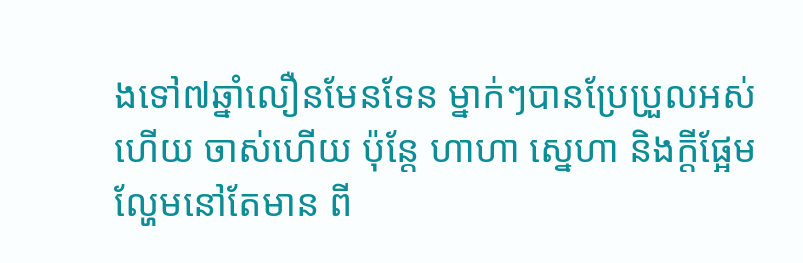ងទៅ៧ឆ្នាំលឿនមែនទែន ម្នាក់ៗបានប្រែប្រួលអស់ហើយ ចាស់ហើយ ប៉ុន្តែ ហាហា ស្នេហា និងក្តីផ្អែមល្ហែមនៅតែមាន ពី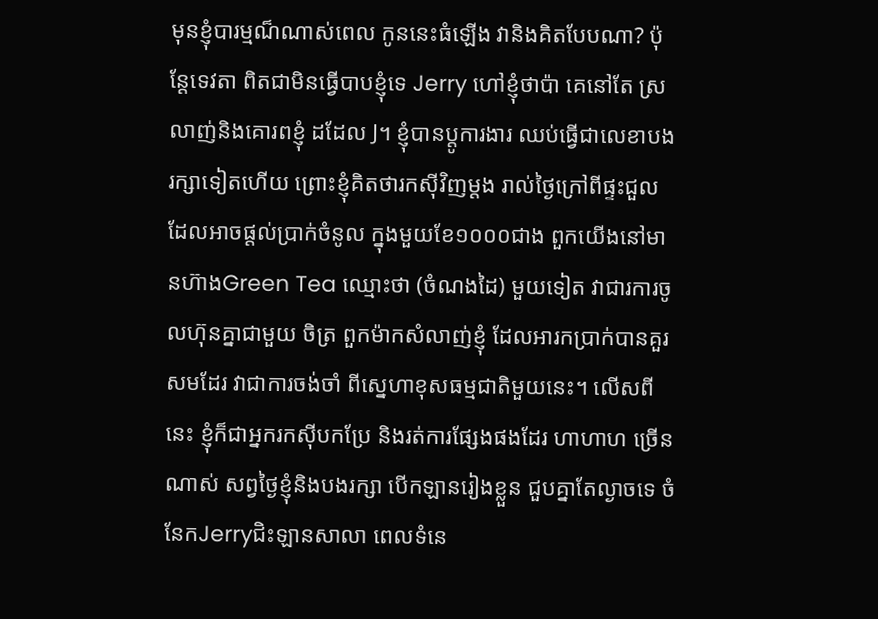មុនខ្ញុំបារម្មណ៏ណាស់ពេល កូននេះធំឡើង វានិងគិតបែបណា? ប៉ុន្តែទេវតា ពិតជាមិនធ្វើបាបខ្ញុំទេ Jerry ហៅខ្ញុំថាប៉ា គេនៅតែ ស្រលាញ់និងគោរពខ្ញុំ ដដែល J។ ខ្ញុំបានប្តូការងារ ឈប់ធ្វើជាលេខាបងរក្សាទៀតហើយ ព្រោះខ្ញុំគិតថារកស៊ីវិញម្តង រាល់ថ្ងៃក្រៅពីផ្ទះជួលដែលអាចផ្តល់ប្រាក់ចំនូល ក្នុងមួយខែ១០០០ជាង ពួកយើងនៅមានហ៊ាងGreen Tea ឈ្មោះថា (ចំណងដៃ) មួយទៀត វាជារការចូលហ៊ុនគ្នាជាមួយ ចិត្រ ពួកម៉ាកសំលាញ់ខ្ញុំ ដែលអារកប្រាក់បានគួរសមដែរ វាជាការចង់ចាំ ពីស្នេហាខុសធម្មជាតិមួយនេះ។ លើសពីនេះ ខ្ញុំក៏ជាអ្នករកស៊ីបកប្រែ និងរត់ការផ្សែងផងដែរ ហាហាហ ច្រើនណាស់ សព្វថ្ងៃខ្ញុំនិងបងរក្សា បើកឡានរៀងខ្លួន ជួបគ្នាតែល្ងាចទេ ចំនែកJerryជិះឡានសាលា ពេលទំនេ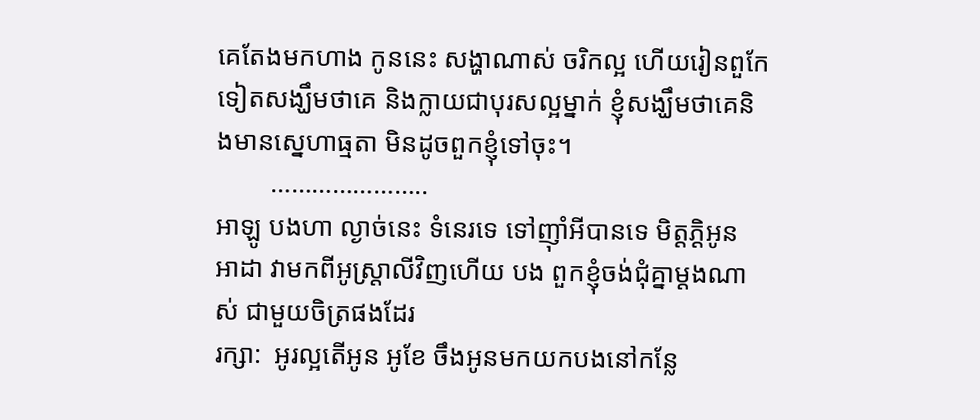គេតែងមកហាង កូននេះ សង្ហាណាស់ ចរិកល្អ ហើយរៀនពួកែទៀតសង្ឃឹមថាគេ និងក្លាយជាបុរសល្អម្នាក់ ខ្ញុំសង្ឃឹមថាគេនិងមានស្នេហាធ្មតា មិនដូចពួកខ្ញុំទៅចុះ។
        …………………..
អាឡូ បងហា ល្ងាច់នេះ ទំនេរទេ ទៅញ៉ាំអីបានទេ មិត្តភ្តិអូន អាដា វាមកពីអូស្ត្រាលីវិញហើយ បង ពួកខ្ញុំចង់ជុំគ្នាម្តងណាស់ ជាមួយចិត្រផងដែរ
រក្សា:  អូរល្អតើអូន អូខែ ចឹងអូនមកយកបងនៅកន្លែ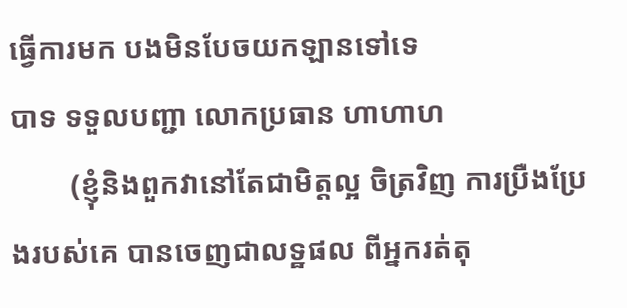ធ្វើការមក បងមិនបែចយកឡានទៅទេ
បាទ ទទួលបញ្ជា លោកប្រធាន ហាហាហ
        (ខ្ញុំនិងពួកវានៅតែជាមិត្តល្អ ចិត្រវិញ ការប្រឺងប្រែងរបស់គេ បានចេញជាលទ្ឋផល ពីអ្នករត់តុ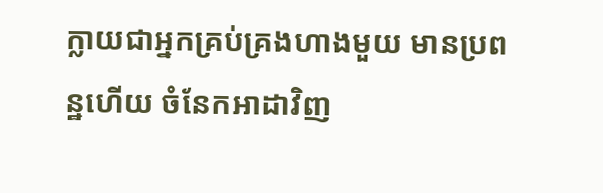ក្លាយជាអ្នកគ្រប់គ្រងហាងមួយ មានប្រពន្ឋហើយ ចំនែកអាដាវិញ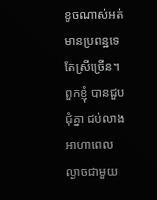ខូចណាស់អត់មានប្រពន្ឋទេ តែស្រីច្រើន។ ពួកខ្ញុំ បានជួបជុំគ្នា ជប់លាងអាហាពេល ល្ងាចជាមួយ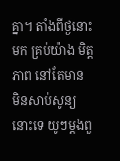គ្នា។ តាំងពីថ្ងនោះមក គ្រប់យ៉ាង មិត្តភាព នៅតែមាន មិនសាប់សូន្យនោះទេ យូៗម្តងពួ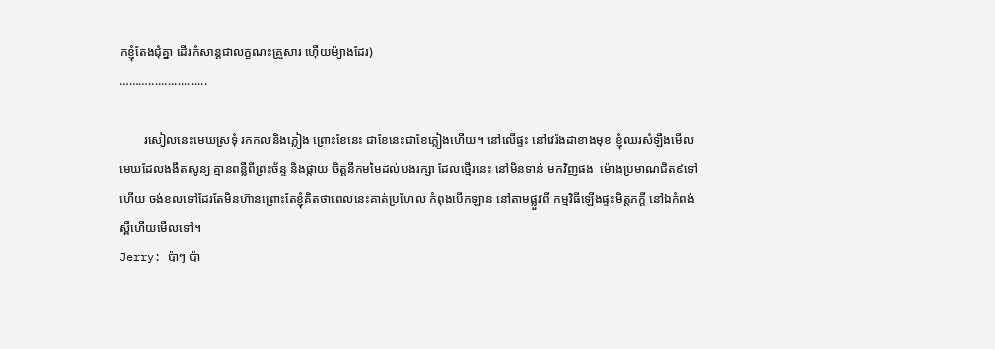កខ្ញុំតែងជុំគ្នា ដើរកំសាន្តជាលក្ខណះគ្រួសារ ហ៊ើយម៉្យាងដែរ)
………..................

        រសៀលនេះមេឃស្រទុំ រកកលនិងភ្លៀង ព្រោះខែនេះ ជាខែនេះជាខែភ្លៀងហើយ។ នៅលើផ្ទះ នៅវេរ៉ងដាខាងមុខ ខ្ញុំឈរសំឡឹងមើលមេឃដែលងងឹតសូន្យ គ្មានពន្លឺពីព្រះច័ន្ទ និងផ្កាយ ចិត្តនឹកមមៃដល់បងរក្សា ដែលថ្មើរនេះ នៅមិនទាន់ មកវិញផង  ម៉ោងប្រមាណជិត៩ទៅហើយ ចង់ខលទៅដែរតែមិនហ៊ានព្រោះតែខ្ញុំគិតថាពេលនេះគាត់ប្រហែល កំពុងបើកឡាន នៅតាមផ្លួវពី កម្មវិធីឡើងផ្ទះមិត្តភក្តី នៅឯកំពង់ស្ពឺហើយមើលទៅ។
Jerry: ប៉ាៗ ប៉ា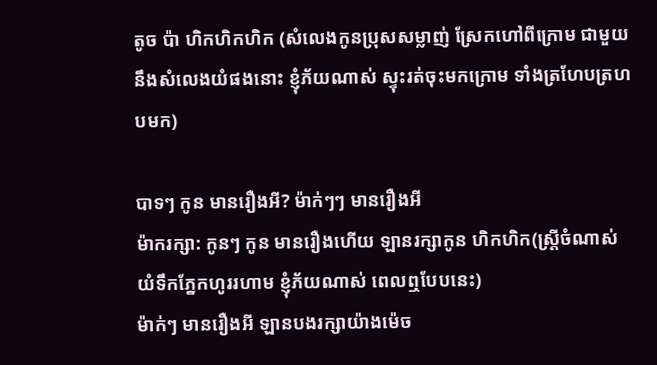តូច ប៉ា ហិកហិកហិក (សំលេងកូនប្រុសសម្លាញ់ ស្រែកហៅពីក្រោម ជាមួយនឹងសំលេងយំផងនោះ ខ្ញុំភ័យណាស់ ស្ទុះរត់ចុះមកក្រោម ទាំងត្រហែបត្រហបមក)

បាទៗ កូន មានរឿងអី? ម៉ាក់ៗៗ មានរឿងអី
ម៉ាករក្សា: កូនៗ កូន មានរឿងហើយ ឡានរក្សាកូន ហិកហិក(ស្រ្តីចំណាស់ យំទឹកភ្នែកហូររហាម ខ្ញុំភ័យណាស់ ពេលឮបែបនេះ)
ម៉ាក់ៗ មានរឿងអី ឡានបងរក្សាយ៉ាងម៉េច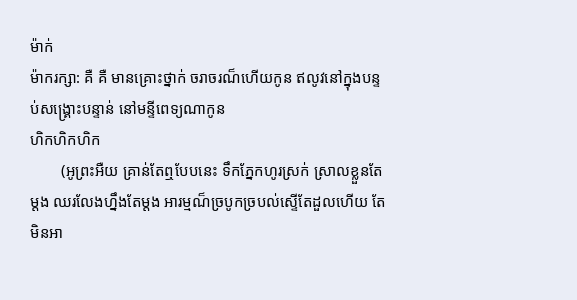ម៉ាក់
ម៉ាករក្សា: គឺ គឺ មានគ្រោះថ្នាក់ ចរាចរណ៏ហើយកូន ឥលូវនៅក្នុងបន្ទប់សង្គ្រោះបន្ទាន់ នៅមន្ទីពេទ្យណាកូន
ហិកហិកហិក
        (អូព្រះអឺយ គ្រាន់តែឮបែបនេះ ទឹកភ្នែកហូរស្រក់ ស្រាលខ្លួនតែម្តង ឈរលែងហ្នឹងតែម្តង អារម្មណ៏ច្របូកច្របល់ស្ទើតែដួលហើយ តែមិនអា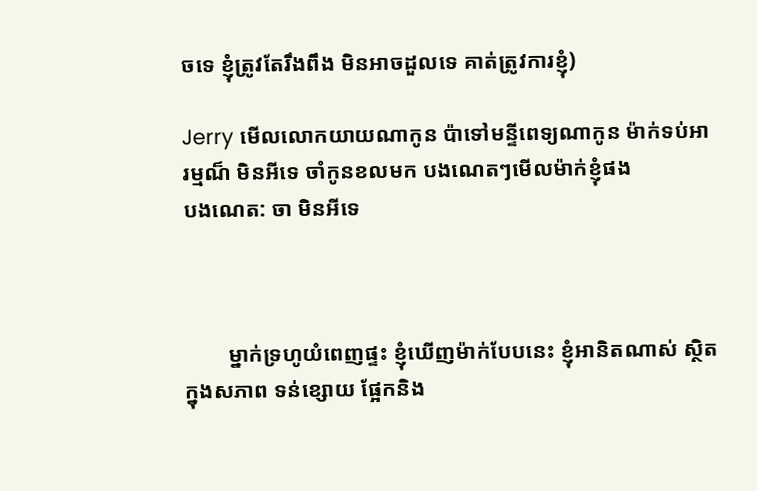ចទេ ខ្ញុំត្រូវតែរឹងពឹង មិនអាចដួលទេ គាត់ត្រូវការខ្ញុំ)

Jerry មើលលោកយាយណាកូន ប៉ាទៅមន្ទីពេទ្យណាកូន ម៉ាក់ទប់អារម្មណ៏ មិនអីទេ ចាំកូនខលមក បងណេតៗមើលម៉ាក់ខ្ញុំផង
បងណេត: ចា មិនអីទេ



        ម្នាក់ទ្រហូយំពេញផ្ទះ ខ្ញុំឃើញម៉ាក់បែបនេះ ខ្ញុំអានិតណាស់ ស្ថិតក្នុងសភាព ទន់ខ្សោយ ផ្អែកនិង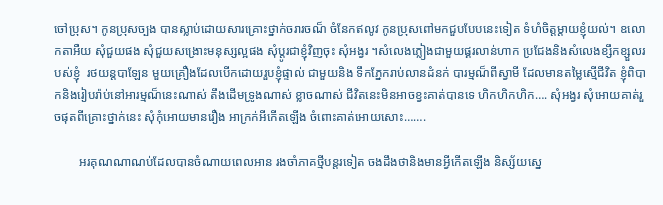ចៅប្រុស។ កូនប្រុសច្បង បានស្លាប់ដោយសារគ្រោះថ្នាក់ចរារចណ៏ ចំនែកឥលូវ កូនប្រុសពៅមកជួបបែបនេះទៀត ទំហំចិត្តម្តាយខ្ញុំយល់។ ឧលោកតាអឺយ សុំជួយផង សុំជួយសង្រោះមនុស្សល្អផង សុំប្តូរជាខ្ញុំវិញចុះ សុំអង្វរ ។សំលេងភ្លៀងជាមួយផ្គរលាន់ហាក ប្រជែងនិងសំលេងខ្សឹកខ្សួលរបស់ខ្ញុំ  រថយន្តបាឡែន មួយគ្រឿងដែលបើកដោយរួបខ្ញុំផ្ទាល់ ជាមួយនិង ទឹកភ្នែករាប់លានដំនក់ បារម្មណ៏ពីស្វាមី ដែលមានតម្លៃស្មើជីវិត ខ្ញុំពិបាកនិងរៀបរ៉ាប់នៅអារម្មណ៏នេះណាស់ តឹងដើមទ្រូងណាស់ ខ្លាចណាស់ ជីវិតនេះមិនអាចខ្វះគាត់បានទេ ហិកហិកហិក…. សុំអង្វរ សុំអោយគាត់រួចផុតពីគ្រោះថ្នាក់នេះ សុំកុំអោយមានរឿង អាក្រក់អីកើតឡើង ចំពោះគាត់អោយសោះ…….

        អរគុណណាណប់ដែលបានចំណាយពេលអាន រងចាំភាគថ្មីបន្តរទៀត ចងដឹងថានិងមានអ្វីកើតឡើង និស្ស័យស្នេ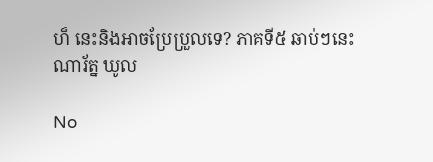ហ៏ នេះនិងអាចប្រែប្រួលទេ? ភាគទី៥ ឆាប់ៗនេះ
ណារ័ត្ន ឃូល

No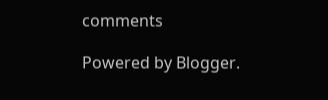comments

Powered by Blogger.